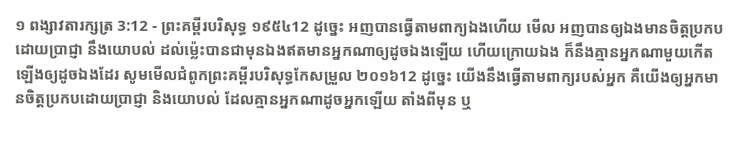១ ពង្សាវតារក្សត្រ 3:12 - ព្រះគម្ពីរបរិសុទ្ធ ១៩៥៤12 ដូច្នេះ អញបានធ្វើតាមពាក្យឯងហើយ មើល អញបានឲ្យឯងមានចិត្តប្រកបដោយប្រាជ្ញា នឹងយោបល់ ដល់ម៉្លេះបានជាមុនឯងឥតមានអ្នកណាឲ្យដូចឯងឡើយ ហើយក្រោយឯង ក៏នឹងគ្មានអ្នកណាមួយកើតឡើងឲ្យដូចឯងដែរ សូមមើលជំពូកព្រះគម្ពីរបរិសុទ្ធកែសម្រួល ២០១៦12 ដូច្នេះ យើងនឹងធ្វើតាមពាក្យរបស់អ្នក គឺយើងឲ្យអ្នកមានចិត្តប្រកបដោយប្រាជ្ញា និងយោបល់ ដែលគ្មានអ្នកណាដូចអ្នកឡើយ តាំងពីមុន ឬ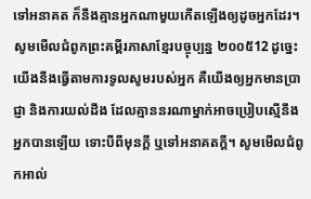ទៅអនាគត ក៏នឹងគ្មានអ្នកណាមួយកើតឡើងឲ្យដូចអ្នកដែរ។ សូមមើលជំពូកព្រះគម្ពីរភាសាខ្មែរបច្ចុប្បន្ន ២០០៥12 ដូច្នេះ យើងនឹងធ្វើតាមការទូលសូមរបស់អ្នក គឺយើងឲ្យអ្នកមានប្រាជ្ញា និងការយល់ដឹង ដែលគ្មាននរណាម្នាក់អាចប្រៀបស្មើនឹងអ្នកបានឡើយ ទោះបីពីមុនក្ដី ឬទៅអនាគតក្ដី។ សូមមើលជំពូកអាល់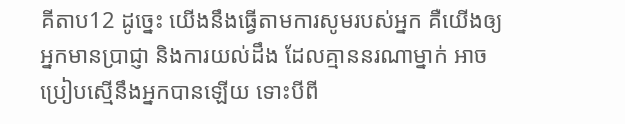គីតាប12 ដូច្នេះ យើងនឹងធ្វើតាមការសូមរបស់អ្នក គឺយើងឲ្យអ្នកមានប្រាជ្ញា និងការយល់ដឹង ដែលគ្មាននរណាម្នាក់ អាចប្រៀបស្មើនឹងអ្នកបានឡើយ ទោះបីពី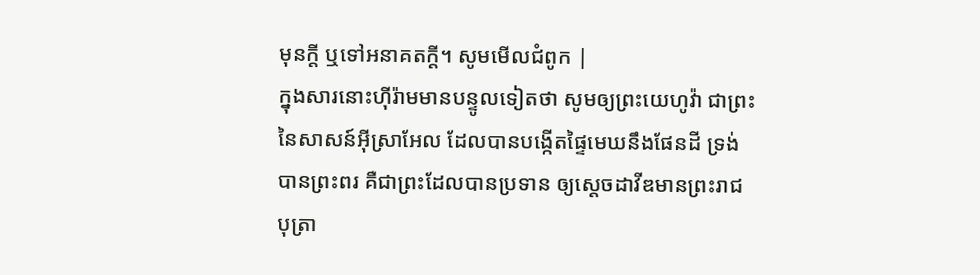មុនក្តី ឬទៅអនាគតក្តី។ សូមមើលជំពូក |
ក្នុងសារនោះហ៊ីរ៉ាមមានបន្ទូលទៀតថា សូមឲ្យព្រះយេហូវ៉ា ជាព្រះនៃសាសន៍អ៊ីស្រាអែល ដែលបានបង្កើតផ្ទៃមេឃនឹងផែនដី ទ្រង់បានព្រះពរ គឺជាព្រះដែលបានប្រទាន ឲ្យស្តេចដាវីឌមានព្រះរាជបុត្រា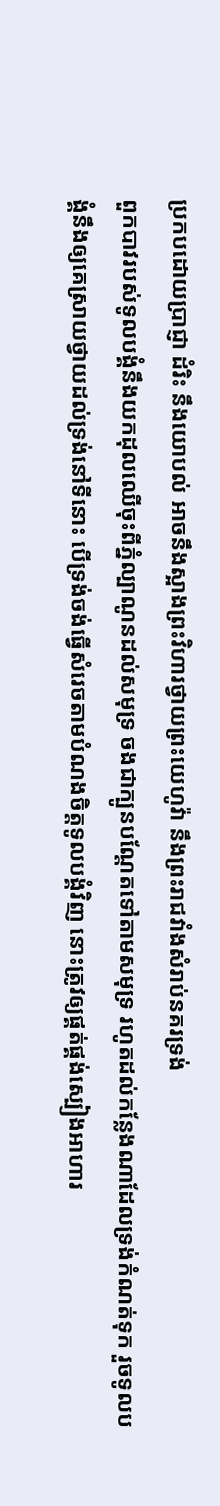ប្រកបដោយប្រាជ្ញា ដំរិះ នឹងយោបល់ អាចនឹងស្អាងព្រះវិហារថ្វាយព្រះយេហូវ៉ា នឹងព្រះរាជវាំងសំរាប់នគរទ្រង់
ពួកបាវរបស់ទូលបង្គំនឹងយកដុលឈើចុះពីភ្នំល្បាណូនដល់សមុទ្រ ចងជាក្បូនបណ្តែតទៅតាមសមុទ្រ រហូតដល់កន្លែងណាដែលទ្រង់កំណត់ទុក រួចទូលបង្គំនឹងឲ្យគេស្រាយថ្វាយដល់ទ្រង់នៅទីនោះ បើទ្រង់ចង់ធ្វើសំរេចតាមបំណងចិត្តទូលបង្គំវិញ នោះត្រូវឲ្យផ្គត់ផ្គង់ស្បៀងអាហារ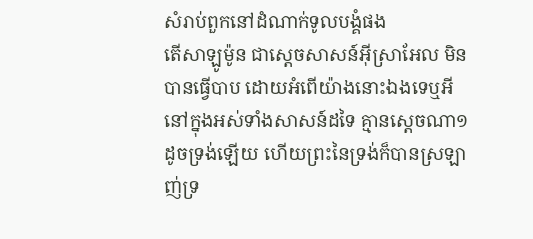សំរាប់ពួកនៅដំណាក់ទូលបង្គំផង
តើសាឡូម៉ូន ជាស្តេចសាសន៍អ៊ីស្រាអែល មិនបានធ្វើបាប ដោយអំពើយ៉ាងនោះឯងទេឬអី នៅក្នុងអស់ទាំងសាសន៍ដទៃ គ្មានស្តេចណា១ដូចទ្រង់ឡើយ ហើយព្រះនៃទ្រង់ក៏បានស្រឡាញ់ទ្រ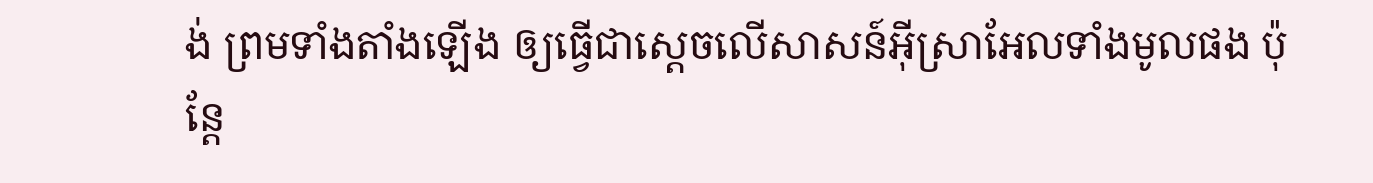ង់ ព្រមទាំងតាំងឡើង ឲ្យធ្វើជាស្តេចលើសាសន៍អ៊ីស្រាអែលទាំងមូលផង ប៉ុន្តែ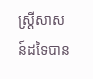ស្ត្រីសាសន៍ដទៃបាន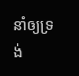នាំឲ្យទ្រង់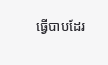ធ្វើបាបដែរ